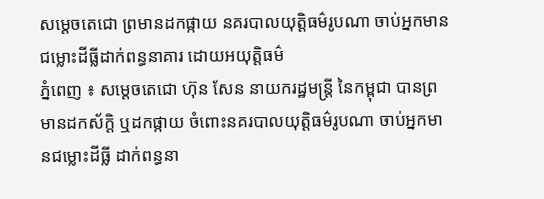សម្តេចតេជោ ព្រមានដកផ្កាយ នគរបាលយុត្តិធម៌រូបណា ចាប់អ្នកមានជម្លោះដីធ្លីដាក់ពន្ធនាគារ ដោយអយុត្តិធម៌
ភ្នំពេញ ៖ សម្តេចតេជោ ហ៊ុន សែន នាយករដ្ឋមន្ដ្រី នៃកម្ពុជា បានព្រមានដកស័ក្តិ ឬដកផ្កាយ ចំពោះនគរបាលយុត្តិធម៌រូបណា ចាប់អ្នកមានជម្លោះដីធ្លី ដាក់ពន្ធនា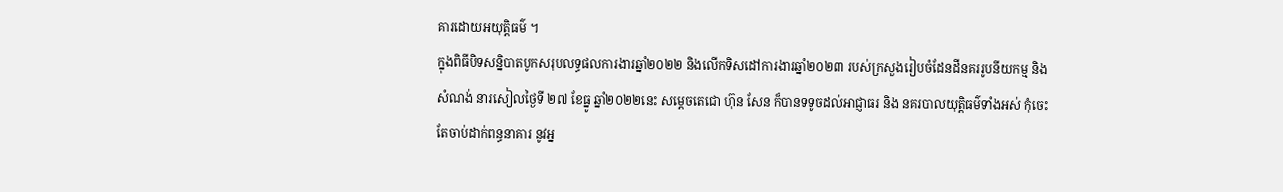គារដោយអយុត្តិធម៌ ។
ក្នុងពិធីបិទសន្និបាតបូកសរុបលទ្ធផលការងារឆ្នាំ២០២២ និងលើកទិសដៅការងារឆ្នាំ២០២៣ របស់ក្រសួងរៀបចំដែនដីនគររូបនីយកម្ម និងសំណង់ នារសៀលថ្ងៃទី ២៧ ខែធ្នូ ឆ្នាំ២០២២នេះ សម្តេចតេជោ ហ៊ុន សែន ក៏បានទទូចដល់អាជ្ញាធរ និង នគរបាលយុត្តិធម៌ទាំងអស់ កុំចេះតែចាប់ដាក់ពន្ធនាគារ នូវអ្ន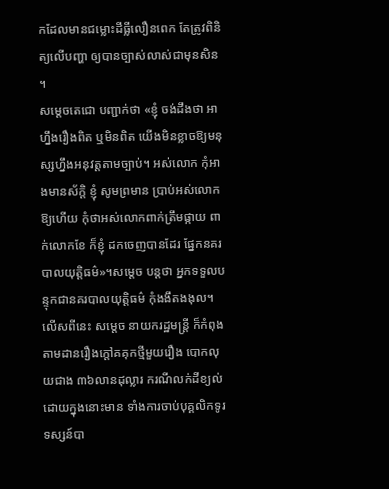កដែលមានជម្លោះដីធ្លីលឿនពេក តែត្រូវពិនិត្យលើបញ្ហា ឲ្យបានច្បាស់លាស់ជាមុនសិន ។
សម្ដេចតេជោ បញ្ជាក់ថា «ខ្ញុំ ចង់ដឹងថា អាហ្នឹងរឿងពិត ឬមិនពិត យើងមិនខ្លាចឱ្យមនុស្សហ្នឹងអនុវត្តតាមច្បាប់។ អស់លោក កុំអាងមានស័ក្តិ ខ្ញុំ សូមព្រមាន ប្រាប់អស់លោកឱ្យហើយ កុំថាអស់លោកពាក់ត្រឹមផ្កាយ ពាក់លោកខែ ក៏ខ្ញុំ ដកចេញបានដែរ ផ្នែកនគរបាលយុត្តិធម៌»។សម្ដេច បន្ដថា អ្នកទទួលបន្ទុកជានគរបាលយុត្តិធម៌ កុំងងឹតងងុល។
លើសពីនេះ សម្តេច នាយករដ្ឋមន្ដ្រី ក៏កំពុងតាមដានរឿងក្តៅគគុកថ្មីមួយរឿង បោកលុយជាង ៣៦លានដុល្លារ ករណីលក់ដីខ្យល់ ដោយក្នុងនោះមាន ទាំងការចាប់បុគ្គលិកទូរទស្សន៍បា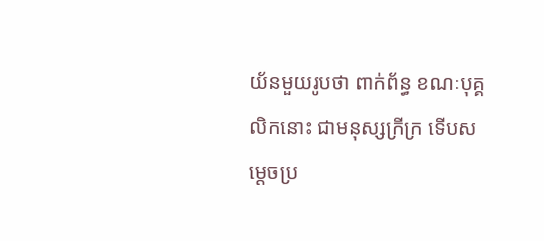យ័នមួយរូបថា ពាក់ព័ន្ធ ខណៈបុគ្គលិកនោះ ជាមនុស្សក្រីក្រ ទើបសម្តេចប្រ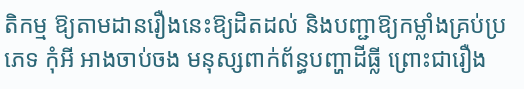តិកម្ម ឱ្យតាមដានរឿងនេះឱ្យដិតដល់ និងបញ្ជាឱ្យកម្លាំងគ្រប់ប្រភេទ កុំអី អាងចាប់ចង មនុស្សពាក់ព័ន្ធបញ្ហាដីធ្លី ព្រោះជារឿង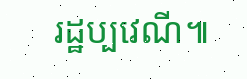រដ្ឋប្បវេណី៕